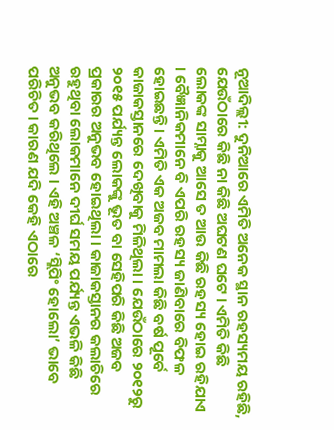ନୂଆଦିଲ୍ଲୀ: ଦୁନିଆରେ ଏମିତି ଅନେକ ସ୍ଥାନ ରହସ୍ୟମୟ ରହିଛି, ଯେଉଁଠାରେ କିଛି ନା କିଛି ଅଘଟଣ ଘଟେ । ଏମିତି କିଛି ଲୋକଙ୍କ ସାମ୍ନାକୁ ଆସେ ତ ଆଉ କିଛି ରହସ୍ୟ ହୋଇ ରହିଯାଏ । ବୈଜ୍ଞାନିକମାନେ ବି ଏପରି ରହସ୍ୟ ଜାଣିବାରେ ବିଫଳ ହୋଇଛନ୍ତି । ଏମିତି ଏକ ଅଜବ ମାମଲା କିଛି ବର୍ଷ ପୂର୍ବେ କାଜାକସ୍ତାନରେ ଦେଖିବାକୁ ମିଳିଥିଲା । ଯେଉଁଠାରେ ୨୦୧୨ରୁ ୨୦୧୫ ପର୍ଯ୍ୟନ୍ତ ଲୋକଙ୍କୁ ଭୂତ ବା ସେହିପରି କିଛି ଅଜବ ପ୍ରକାରର ଅନୁଭବ ହୋଇଥିଲା । କାଜାକସ୍ତାନର କଲାଚିରେ ରହୁଥିବା ଲୋକମାନେ ଦୀର୍ଘ ସମୟ ପର୍ଯ୍ୟନ୍ତ ଏଭଳି କିଛି ଅନୁଭବ କରିଥିଲେ । ଏହି ଅଞ୍ଚଳ ‘ସ୍ଲିପିଂ ହୋଲୋ’ ଭାବେ ପରିଚିତ । କାରଣ ଯଦି କେହି ଏଠାରେ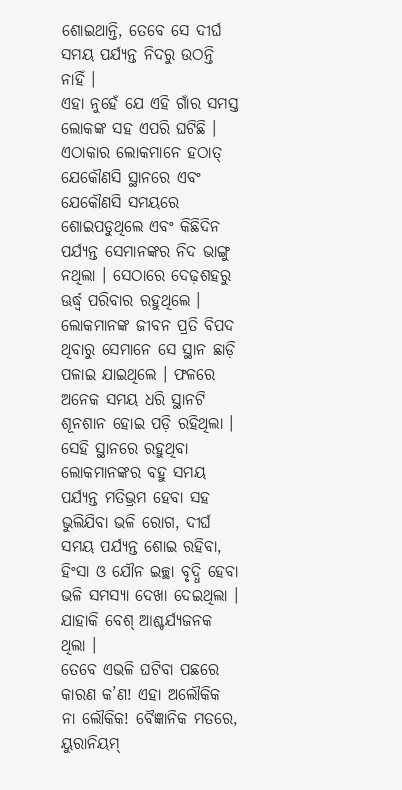ଶୋଇଥାନ୍ତି, ତେବେ ସେ ଦୀର୍ଘ ସମୟ ପର୍ଯ୍ୟନ୍ତ ନିଦରୁ ଉଠନ୍ତି ନାହିଁ ।
ଏହା ନୁହେଁ ଯେ ଏହି ଗାଁର ସମସ୍ତ ଲୋକଙ୍କ ସହ ଏପରି ଘଟିଛି । ଏଠାକାର ଲୋକମାନେ ହଠାତ୍ ଯେକୌଣସି ସ୍ଥାନରେ ଏବଂ ଯେକୌଣସି ସମୟରେ ଶୋଇପଡୁଥିଲେ ଏବଂ କିଛିଦିନ ପର୍ଯ୍ୟନ୍ତ ସେମାନଙ୍କର ନିଦ ଭାଙ୍ଗୁ ନଥିଲା । ସେଠାରେ ଦେଢ଼ଶହରୁ ଊର୍ଦ୍ଧ୍ୱ ପରିବାର ରହୁଥିଲେ । ଲୋକମାନଙ୍କ ଜୀବନ ପ୍ରତି ବିପଦ ଥିବାରୁ ସେମାନେ ସେ ସ୍ଥାନ ଛାଡ଼ି ପଳାଇ ଯାଇଥିଲେ । ଫଳରେ ଅନେକ ସମୟ ଧରି ସ୍ଥାନଟି ଶୂନଶାନ ହୋଇ ପଡ଼ି ରହିଥିଲା । ସେହି ସ୍ଥାନରେ ରହୁଥିବା ଲୋକମାନଙ୍କର ବହୁ ସମୟ ପର୍ଯ୍ୟନ୍ତ ମତିଭ୍ରମ ହେବା ସହ ଭୁଲିଯିବା ଭଳି ରୋଗ, ଦୀର୍ଘ ସମୟ ପର୍ଯ୍ୟନ୍ତ ଶୋଇ ରହିବା, ହିଂସା ଓ ଯୌନ ଇଚ୍ଛା ବୃଦ୍ଧି ହେବା ଭଳି ସମସ୍ୟା ଦେଖା ଦେଇଥିଲା । ଯାହାକି ବେଶ୍ ଆଶ୍ଚର୍ଯ୍ୟଜନକ ଥିଲା ।
ତେବେ ଏଭଳି ଘଟିବା ପଛରେ କାରଣ କ’ଣ! ଏହା ଅଲୌକିକ ନା ଲୌକିକ! ବୈଜ୍ଞାନିକ ମତରେ, ୟୁରାନିୟମ୍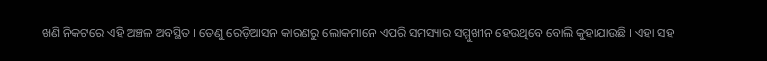ଖଣି ନିକଟରେ ଏହି ଅଞ୍ଚଳ ଅବସ୍ଥିତ । ତେଣୁ ରେଡ଼ିଆସନ କାରଣରୁ ଲୋକମାନେ ଏପରି ସମସ୍ୟାର ସମ୍ମୁଖୀନ ହେଉଥିବେ ବୋଲି କୁହାଯାଉଛି । ଏହା ସହ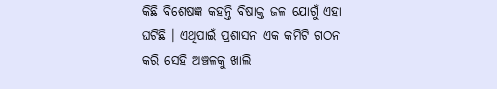କିଛି ବିଶେଷଜ୍ଞ କହନ୍ତି ବିଷାକ୍ତ ଜଳ ଯୋଗୁଁ ଏହା ଘଟିଛି । ଏଥିପାଇଁ ପ୍ରଶାସନ ଏକ କମିଟି ଗଠନ କରି ସେହି ଅଞ୍ଚଳକୁ ଖାଲି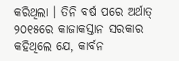କରିଥିଲା । ତିନି ବର୍ଷ ପରେ ଅର୍ଥାତ୍ ୨୦୧୫ରେ କାଜାକସ୍ତାନ ସରକାର କହିଥିଲେ ଯେ, କାର୍ବନ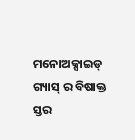ମନୋଅକ୍ସାଇଡ୍ ଗ୍ୟାସ୍ ର ବିଷାକ୍ତ ସ୍ତର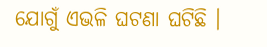ଯୋଗୁଁ ଏଭଳି ଘଟଣା ଘଟିଛି ।